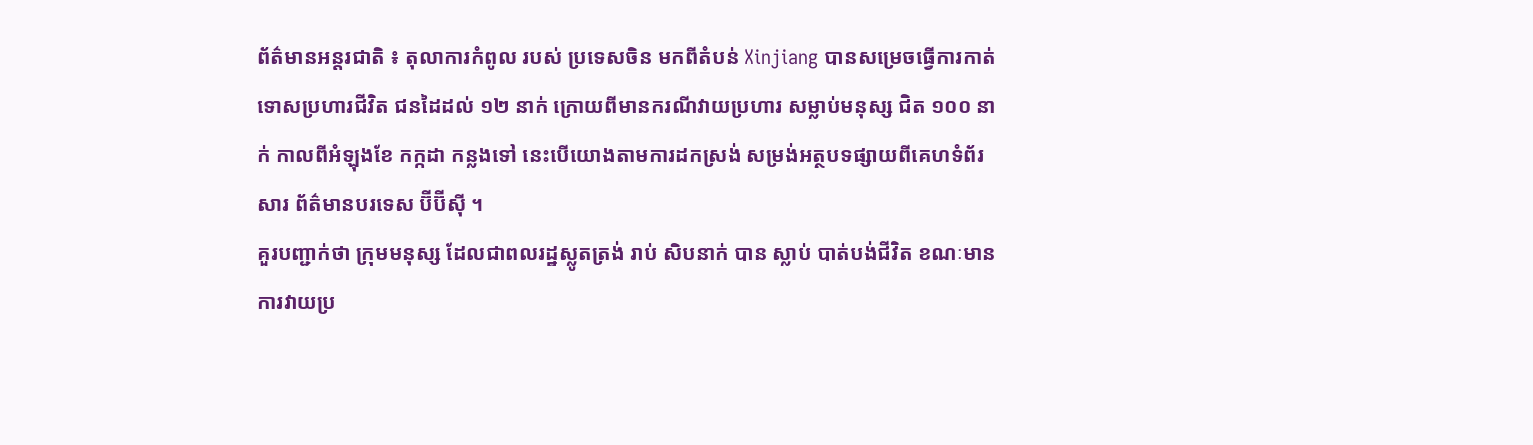ព័ត៌មានអន្តរជាតិ ៖ តុលាការកំពូល របស់ ប្រទេសចិន មកពីតំបន់ Xinjiang បានសម្រេចធ្វើការកាត់ ទោសប្រហារជីវិត ជនដៃដល់ ១២ នាក់ ក្រោយពីមានករណីវាយប្រហារ សម្លាប់មនុស្ស ជិត ១០០ នាក់ កាលពីអំឡុងខែ កក្កដា កន្លងទៅ នេះបើយោងតាមការដកស្រង់ សម្រង់អត្ថបទផ្សាយពីគេហទំព័រសារ ព័ត៌មានបរទេស ប៊ីប៊ីស៊ី ។
គួរបញ្ជាក់ថា ក្រុមមនុស្ស ដែលជាពលរដ្ឋស្លូតត្រង់ រាប់ សិបនាក់ បាន ស្លាប់ បាត់បង់ជីវិត ខណៈមាន ការវាយប្រ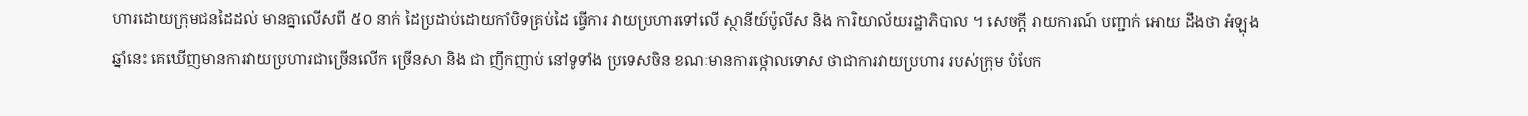ហារដោយក្រុមជនដៃដល់ មានគ្នាលើសពី ៥០ នាក់ ដៃប្រដាប់ដោយកាំបិទគ្រប់ដៃ ធ្វើការ វាយប្រហារទៅលើ ស្ថានីយ៍ប៉ូលីស និង ការិយាល័យរដ្ឋាភិបាល ។ សេចក្តី រាយការណ៍ បញ្ជាក់ អោយ ដឹងថា អំឡុងឆ្នាំនេះ គេឃើញមានការវាយប្រហារជាច្រើនលើក ច្រើនសា និង ជា ញឹកញាប់ នៅទូទាំង ប្រទេសចិន ខណៈមានការថ្កោលទោស ថាជាការវាយប្រហារ របស់ក្រុម បំបែក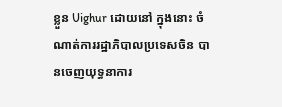ខ្លួន Uighur ដោយនៅ ក្នុងនោះ ចំណាត់ការរដ្ឋាភិបាលប្រទេសចិន បានចេញយុទ្ធនាការ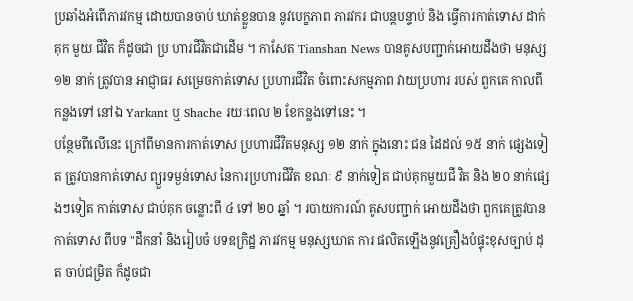ប្រឆាំងអំពើភារវកម្ម ដោយបានចាប់ ឃាត់ខ្លួនបាន នូវបេក្ខភាព ភារវករ ជាបន្តបន្ទាប់ និង ធ្វើការកាត់ទោស ដាក់គុក មួយ ជីវិត ក៏ដូចជា ប្រ ហារជីវិតជាដើម ។ កាសែត Tianshan News បានគូសបញ្ជាក់អោយដឹងថា មនុស្ស ១២ នាក់ ត្រូវបាន អាជ្ញាធរ សម្រេចកាត់ទោស ប្រហារជីវិត ចំពោះសកម្មភាព វាយប្រហារ របស់ ពួកគេ កាលពីកន្លងទៅ នៅឯ Yarkant ឬ Shache រយៈពេល ២ ខែកន្លងទៅនេះ ។
បន្ថែមពីលើនេះ ក្រៅពីមានការកាត់ទោស ប្រហារជីវិតមនុស្ស ១២ នាក់ ក្នុងនោះ ជន ដៃដល់ ១៥ នាក់ ផ្សេងទៀត ត្រូវបានកាត់ទោស ព្យួរទម្ងន់ទោស នៃការប្រហារជីវិត ខណៈ ៩ នាក់ទៀត ជាប់គុកមួយជី វិត និង ២០ នាក់ផ្សេងៗទៀត កាត់ទោស ជាប់គុក ចន្លោះពី ៤ ទៅ ២០ ឆ្នាំ ។ របាយការណ៍ គូសបញ្ជាក់ អោយដឹងថា ពួកគេត្រូវបានកាត់ទោស ពីបទ "ដឹកនាំ និងរៀបចំ បទឧក្រិដ្ឋ ភារវកម្ម មនុស្សឃាត ការ ផលិតឡើងនូវគ្រឿងបំផ្ទុះខុសច្បាប់ ដុត ចាប់ជម្រិត ក៏ដូចជា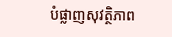បំផ្លាញសុវត្ថិភាព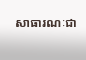សាធារណៈជា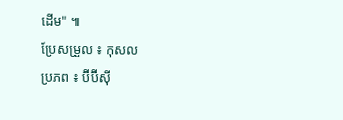ដើម" ៕
ប្រែសម្រួល ៖ កុសល
ប្រភព ៖ ប៊ីប៊ីស៊ី